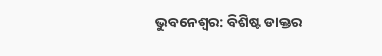ଭୁବନେଶ୍ୱର: ବିଶିଷ୍ଟ ଡାକ୍ତର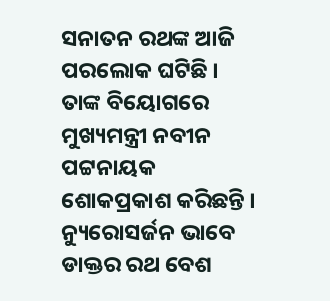ସନାତନ ରଥଙ୍କ ଆଜି ପରଲୋକ ଘଟିଛି । ତାଙ୍କ ବିୟୋଗରେ ମୁଖ୍ୟମନ୍ତ୍ରୀ ନବୀନ ପଟ୍ଟନାୟକ ଶୋକପ୍ରକାଶ କରିଛନ୍ତି । ନ୍ୟୁରୋସର୍ଜନ ଭାବେ ଡାକ୍ତର ରଥ ବେଶ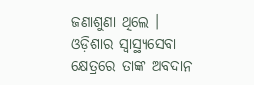ଜଣାଶୁଣା ଥିଲେ । ଓଡ଼ିଶାର ସ୍ୱାସ୍ଥ୍ୟସେବା କ୍ଷେତ୍ରରେ ତାଙ୍କ ଅବଦାନ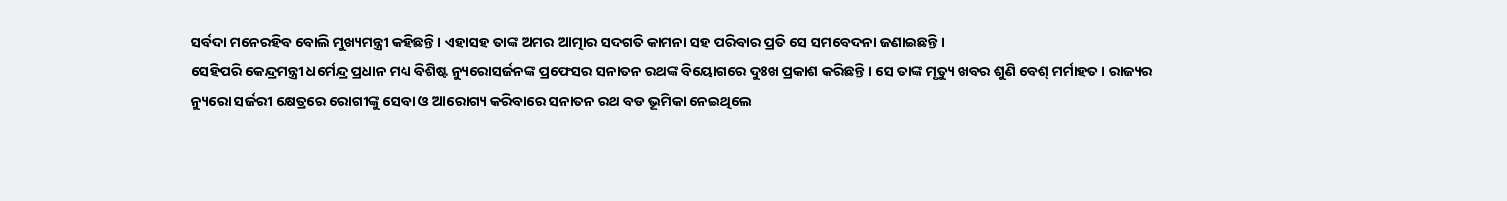ସର୍ବଦା ମନେରହିବ ବୋଲି ମୁଖ୍ୟମନ୍ତ୍ରୀ କହିଛନ୍ତି । ଏହାସହ ତାଙ୍କ ଅମର ଆତ୍ମାର ସଦଗତି କାମନା ସହ ପରିବାର ପ୍ରତି ସେ ସମବେଦନା ଜଣାଇଛନ୍ତି ।
ସେହିପରି କେନ୍ଦ୍ରମନ୍ତ୍ରୀ ଧର୍ମେନ୍ଦ୍ର ପ୍ରଧାନ ମଧ୍ୟ ବିଶିଷ୍ଟ ନ୍ୟୁରୋସର୍ଜନଙ୍କ ପ୍ରଫେସର ସନାତନ ରଥଙ୍କ ବିୟୋଗରେ ଦୁଃଖ ପ୍ରକାଶ କରିଛନ୍ତି । ସେ ତାଙ୍କ ମୃତ୍ୟୁ ଖବର ଶୁଣି ବେଶ୍ ମର୍ମାହତ । ରାଜ୍ୟର ନ୍ୟୁରୋ ସର୍ଜରୀ କ୍ଷେତ୍ରରେ ରୋଗୀଙ୍କୁ ସେବା ଓ ଆରୋଗ୍ୟ କରିବାରେ ସନାତନ ରଥ ବଡ ଭୂମିକା ନେଇଥିଲେ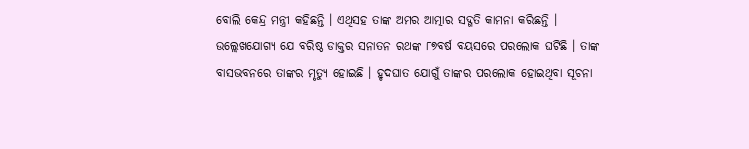ବୋଲି କେନ୍ଦ୍ର ମନ୍ତ୍ରୀ କହିଛନ୍ତି । ଏଥିସହ ତାଙ୍କ ଅମର ଆତ୍ମାର ସଦ୍ଗତି କାମନା କରିଛନ୍ତି ।
ଉଲ୍ଲେଖଯୋଗ୍ୟ ଯେ ବରିଷ୍ଠ ଡାକ୍ତର ସନାତନ ରଥଙ୍କ ୮୭ବର୍ଷ ବୟସରେ ପରଲୋକ ଘଟିଛି । ତାଙ୍କ ବାସଭବନରେ ତାଙ୍କର ମୃତ୍ୟୁ ହୋଇଛି । ହୃଦଘାତ ଯୋଗୁଁ ତାଙ୍କର ପରଲୋକ ହୋଇଥିବା ସୂଚନା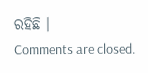ରହିଛି ।
Comments are closed.